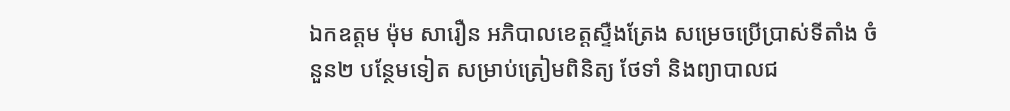ឯកឧត្តម ម៉ុម សារឿន អភិបាលខេត្តស្ទឺងត្រែង សម្រេចប្រើប្រាស់ទីតាំង ចំនួន២ បន្ថែមទៀត សម្រាប់ត្រៀមពិនិត្យ ថែទាំ និងព្យាបាលជ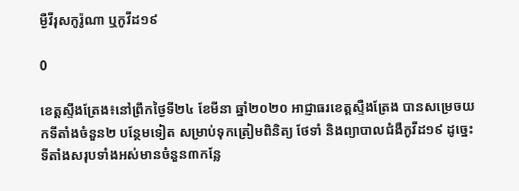ម្ងឺវីរុសកូរ៉ូណា ឬកូវីដ១៩

0

ខេត្តស្ទឹងត្រែង៖នៅព្រឹកថ្ងៃទី២៤ ខែមីនា ឆ្នាំ២០២០ អាជ្ញាធរខេត្តស្ទឺងត្រែង បានសម្រេចយកទីតាំងចំនួន២ បន្ថែមទៀត សម្រាប់ទុកត្រៀមពិនិត្យ ថែទាំ និងព្យាបាលជំងឺកូវីដ១៩ ដូច្នេះទីតាំងសរុបទាំងអស់មានចំនួន៣កន្លែ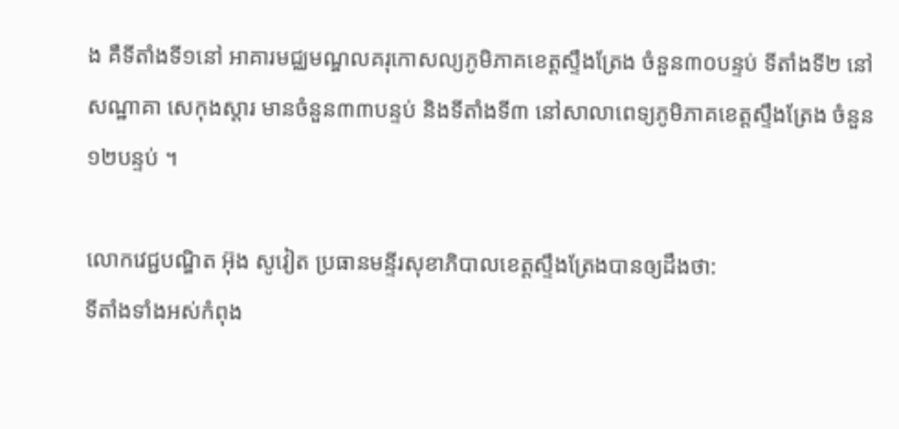ង គឺទីតាំងទី១នៅ អាគារមជ្ឈមណ្ឌលគរុកោសល្យភូមិភាគខេត្តស្ទឹងត្រែង ចំនួន៣០បន្ទប់ ទីតាំងទី២ នៅសណ្ឋាគា សេកុងស្តារ មានចំនួន៣៣បន្ទប់ និងទីតាំងទី៣ នៅសាលាពេទ្យភូមិភាគខេត្តស្ទឹងត្រែង ចំនួន១២បន្ទប់ ។

លោកវេជ្ជបណ្ឌិត អ៊ុង សូវៀត ប្រធានមន្ទីរសុខាភិបាលខេត្តស្ទឹងត្រែងបានឲ្យដឹងថា:
ទីតាំងទាំងអស់កំពុង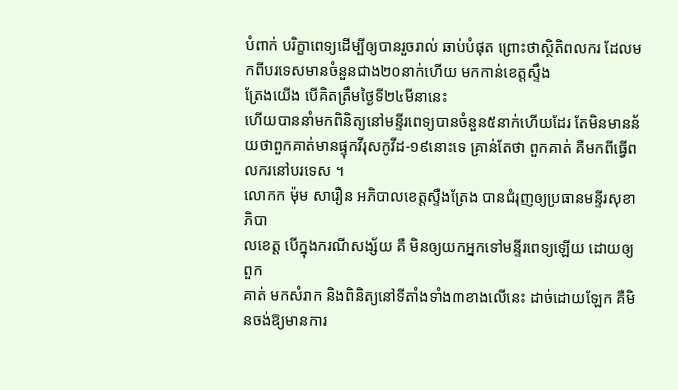បំពាក់ បរិក្ខាពេទ្យដើម្បីឲ្យបានរួចរាល់ ឆាប់បំផុត ព្រោះថាស្ថិតិពលករ ដែលមកពីបរទេសមានចំនួនជាង២០នាក់ហើយ មកកាន់ខេត្តស្ទឹង
ត្រែងយើង បើគិតត្រឹមថ្ងៃទី២៤មីនានេះ
ហើយបាននាំមកពិនិត្យនៅមន្ទីរពេទ្យបានចំនួន៥នាក់ហើយដែរ តែមិនមានន័យថាពួកគាត់មានផ្ទុកវីរុសកូវីដ-១៩នោះទេ គ្រាន់តែថា ពួកគាត់ គឺមកពីធ្វើពលករនៅបរទេស ។
លោកក ម៉ុម សារឿន អភិបាលខេត្តស្ទឺងត្រែង បានជំរុញឲ្យប្រធានមន្ទីរសុខាភិបា
លខេត្ត បើក្នុងករណីសង្ស័យ គឺ មិនឲ្យយកអ្នកទៅមន្ទីរពេទ្យឡើយ ដោយឲ្យពួក
គាត់ មកសំរាក និងពិនិត្យនៅទីតាំងទាំង៣ខាងលើនេះ ដាច់ដោយឡែក គឺមិនចង់ឱ្យមានការ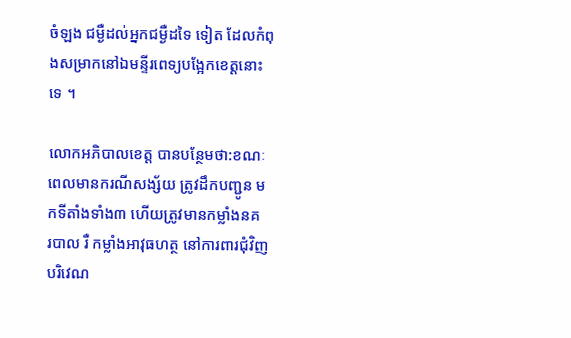ចំឡង ជម្ងឺដល់អ្នកជម្ងឺដទៃ ទៀត ដែលកំពុងសម្រាកនៅឯមន្ទីរពេទ្យបង្អែកខេត្តនោះទេ ។

លោកអភិបាលខេត្ត បានបន្ថែមថា:ខណៈពេលមានករណីសង្ស័យ ត្រូវដឹកបញ្ជូន មកទីតាំងទាំង៣ ហើយត្រូវមានកម្លាំងនគ
របាល រឺ កម្លាំងអាវុធហត្ថ នៅការពារជុំវិញបរិវេណ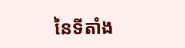នៃទីតាំង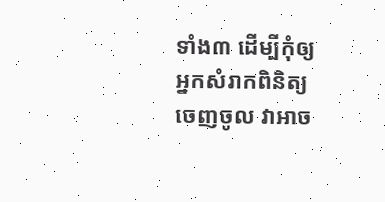ទាំង៣ ដើម្បីកុំឲ្យ អ្នកសំរាកពិនិត្យ ចេញចូល វាអាច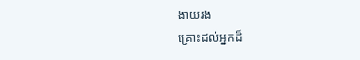ងាយរង
គ្រោះដល់អ្នកដ៏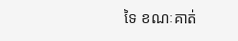ទៃ ខណៈគាត់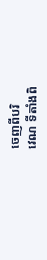ចេញពីបរិ
វេណ ទីតាំងពិ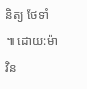និត្យ ថែទាំ ៕ ដោយ:ម៉ាវិន